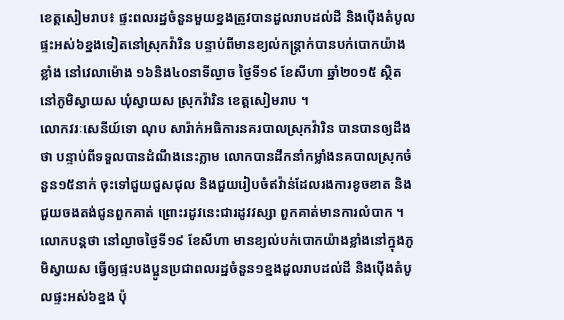ខេត្តសៀមរាប៖ ផ្ទះពលរដ្ឋចំនួនមួយខ្នងត្រូវបានដួលរាបដល់ដី និងប៉ើងតំបូលផ្ទះអស់៦ខ្នងទៀតនៅស្រុកវ៉ារិន បន្ទាប់ពីមានខ្យល់កន្ត្រាក់បានបក់បោកយ៉ាងខ្លាំង នៅវេលាម៉ោង ១៦និង៤០នាទីល្ងាច ថ្ងៃទី១៩ ខែសីហា ឆ្នាំ២០១៥ ស្ថិតនៅភូមិស្វាយស ឃុំស្វាយស ស្រុកវ៉ារិន ខេត្តសៀមរាប ។
លោកវរៈសេនីយ៍ទោ ណុប សារ៉ាក់អធិការនគរបាលស្រុកវ៉ារិន បានបានឲ្យដឹងថា បន្ទាប់ពីទទួលបានដំណឹងនេះភ្លាម លោកបានដឹកនាំកម្លាំងនគបាលស្រុកចំនួន១៥នាក់ ចុះទៅជួយជួសជុល និងជួយរៀបចំឥវ៉ាន់ដែលរងការខូចខាត និងជួយចងតង់ជូនពួកគាត់ ព្រោះរដូវនេះជារដូវវស្សា ពួកគាត់មានការលំបាក ។
លោកបន្តថា នៅល្ងាចថ្ងៃទី១៩ ខែសីហា មានខ្យល់បក់បោកយ៉ាងខ្លាំងនៅក្នុងភូមិស្វាយស ធ្វើឲ្យផ្ទះបងប្អូនប្រជាពលរដ្ឋចំនួន១ខ្នងដួលរាបដល់ដី និងប៉ើងតំបូលផ្ទះអស់៦ខ្នង ប៉ុ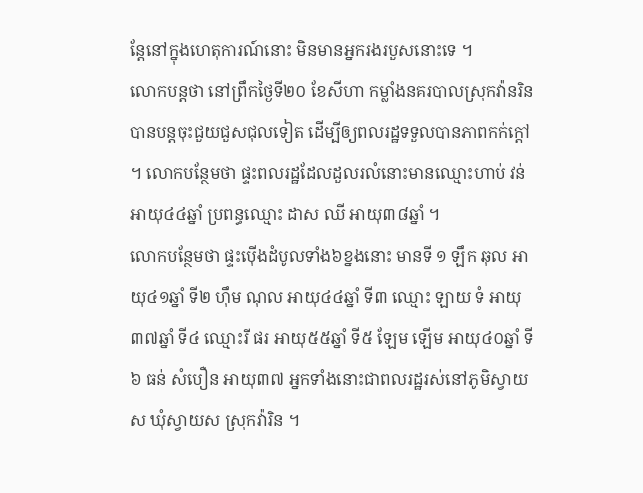ន្តែនៅក្នុងហេតុការណ៍នោះ មិនមានអ្នករងរបួសនោះទេ ។
លោកបន្តថា នៅព្រឹកថ្ងៃទី២០ ខែសីហា កម្លាំងនគរបាលស្រុកវ៉ានរិនបានបន្តចុះជួយជួសជុលទៀត ដើម្បីឲ្យពលរដ្ឋទទួលបានភាពកក់ក្តៅ ។ លោកបន្ថែមថា ផ្ទះពលរដ្ឋដែលដួលរលំនោះមានឈ្មោះហាប់ វន់ អាយុ៤៤ឆ្នាំ ប្រពន្ធឈ្មោះ ដាស ឈី អាយុ៣៨ឆ្នាំ ។
លោកបន្ថែមថា ផ្ទះប៉ើងដំបូលទាំង៦ខ្នងនោះ មានទី ១ ឡឹក ឆុល អាយុ៤១ឆ្នាំ ទី២ ហ៊ឹម ណុល អាយុ៤៤ឆ្នាំ ទី៣ ឈ្មោះ ឡាយ ទំ អាយុ៣៧ឆ្នាំ ទី៤ ឈ្មោះរី ផរ អាយុ៥៥ឆ្នាំ ទី៥ ឡែម ឡើម អាយុ៤០ឆ្នាំ ទី៦ ធន់ សំបឿន អាយុ៣៧ អ្នកទាំងនោះជាពលរដ្ឋរស់នៅភូមិស្វាយស ឃុំស្វាយស ស្រុកវ៉ារិន ។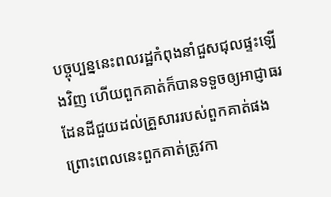បច្ចុប្បន្ននេះពលរដ្ឋកំពុងនាំជួសជុលផ្ទះឡើងវិញ ហើយពួកគាត់ក៏បានទទួចឲ្យអាជ្ញាធរដែនដីជួយដល់គ្រួសាររបស់ពួកគាត់ផង ព្រោះពេលនេះពួកគាត់ត្រូវកា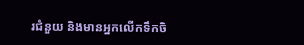រជំនួយ និងមានអ្នកលើកទឹកចិ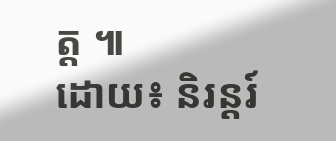ត្ត ៕
ដោយ៖ និរន្ដរ៍